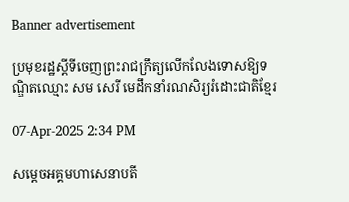Banner advertisement

ប្រមុខរដ្ឋស្តីទីចេញព្រះរាជក្រឹត្យលើកលែងទោសឱ្យទណ្ឌិតឈ្មោះ សម សេរី មេដឹកនាំរណសិរ្យរំដោះជាតិខ្មែរ

07-Apr-2025 2:34 PM

សម្តេចអគ្គមហាសេនាបតី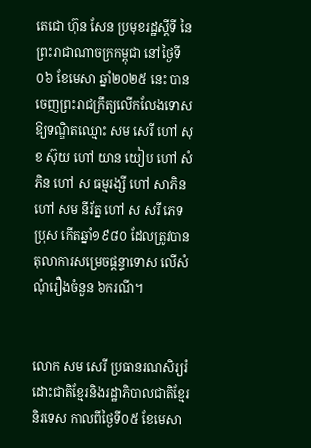តេជោ ហ៊ុន សែន ប្រមុខរដ្ឋស្តីទី នៃព្រះរាជាណាចក្រកម្ពុជា នៅថ្ងៃទី០៦ ខែមេសា ឆ្នាំ២០២៥ នេះ បានចេញព្រះរាជក្រឹត្យលើកលែងទោសឱ្យទណ្ឌិតឈ្មោះ សម សេរី ហៅ សុខ ស៊ុយ ហៅ យាន យៀប ហៅ សំភិន ហៅ ស ធម្មរង្សី ហៅ សាភិន ហៅ សម នីរ័ត្ន ហៅ ស សរី ភេទប្រុស កើតឆ្នាំ១៩៨០ ដែលត្រូវបានតុលាការសម្រេចផ្តន្ទាទោស លើសំណុំរឿងចំនួន ៦ករណី។


លោក សម សេរី ប្រធានរណសិរ្យរំដោះជាតិខ្មែរនិងរដ្ឋាភិបាលជាតិខ្មែរនិរទេស កាលពីថ្ងៃទី០៥ ខែមេសា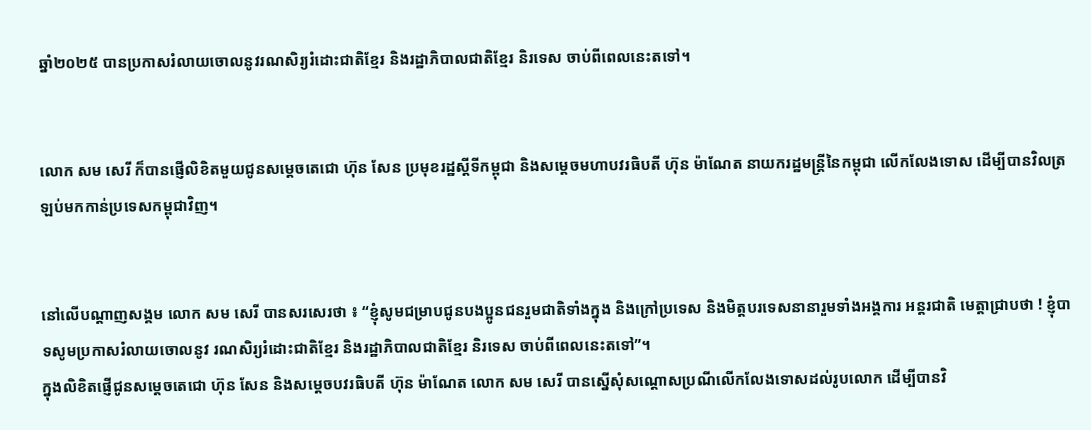ឆ្នាំ២០២៥ បានប្រកាសរំលាយចោលនូវរណសិរ្យរំដោះជាតិខ្មែរ និងរដ្ឋាភិបាលជាតិខ្មែរ និរទេស ចាប់ពីពេលនេះតទៅ។


លោក សម សេរី ក៏បានផ្ញើលិខិតមួយជូនសម្តេចតេជោ ហ៊ុន សែន ប្រមុខរដ្ឋស្តីទីកម្ពុជា និងសម្តេចមហាបវរធិបតី ហ៊ុន ម៉ាណែត នាយករដ្ឋមន្រ្តីនៃកម្ពុជា លើកលែងទោស ដើម្បីបានវិលត្រឡប់មកកាន់ប្រទេសកម្ពុជាវិញ។


នៅលើបណ្តាញសង្គម លោក សម សេរី បានសរសេរថា ៖ “ខ្ញុំសូមជម្រាបជូនបងប្អូនជនរួមជាតិទាំងក្នុង និងក្រៅប្រទេស និងមិត្តបរទេសនានារួមទាំងអង្គការ អន្តរជាតិ មេត្តាជ្រាបថា ! ខ្ញុំបាទសូមប្រកាសរំលាយចោលនូវ រណសិរ្យរំដោះជាតិខ្មែរ និងរដ្ឋាភិបាលជាតិខ្មែរ និរទេស ចាប់ពីពេលនេះតទៅ”។
ក្នុងលិខិតផ្ញើជូនសម្តេចតេជោ ហ៊ុន សែន និងសម្តេចបវរធិបតី ហ៊ុន ម៉ាណែត លោក សម សេរី បានស្នើសុំសណ្តោសប្រណីលើកលែងទោសដល់រូបលោក ដើម្បីបានវិ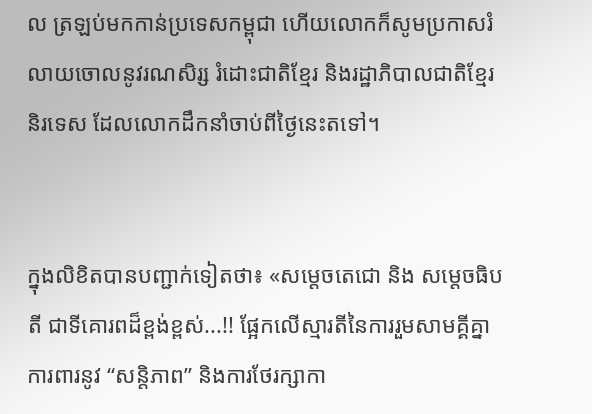ល ត្រឡប់មកកាន់ប្រទេសកម្ពុជា ហើយលោកក៏សូមប្រកាសរំលាយចោលនូវរណសិរ្ស រំដោះជាតិខ្មែរ និងរដ្ឋាភិបាលជាតិខ្មែរនិរទេស ដែលលោកដឹកនាំចាប់ពីថ្ងៃនេះតទៅ។


ក្នុងលិខិតបានបញ្ជាក់ទៀតថា៖ «សម្តេចតេជោ និង សម្តេចធិបតី ជាទីគោរពដ៏ខ្ពង់ខ្ពស់...!! ផ្អែកលើស្មារតីនៃការរួមសាមគ្គីគ្នាការពារនូវ “សន្តិភាព” និងការថែរក្សាកា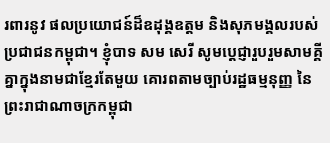រពារនូវ ផលប្រយោជន៍ដ៏ឧដុង្គឧត្តម និងសុភមង្គលរបស់ប្រជាជនកម្ពុជា។ ខ្ញុំបាទ សម សេរី សូមប្តេជ្ញារួបរួមសាមគ្គីគ្នាក្នុងនាមជាខ្មែរតែមួយ គោរពតាមច្បាប់រដ្ឋធម្មនុញ្ញ នៃព្រះរាជាណាចក្រកម្ពុជា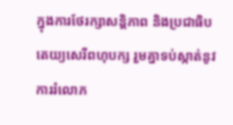ក្នុងការថែរក្សាសន្តិភាព និងប្រជាធិបតេយ្យសេរីពហុបក្ស រួមគ្នាទប់ស្កាត់នូវការរំលោភ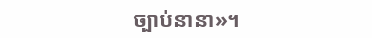ច្បាប់នានា»។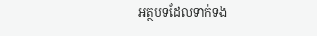អត្ថបទដែលទាក់ទង